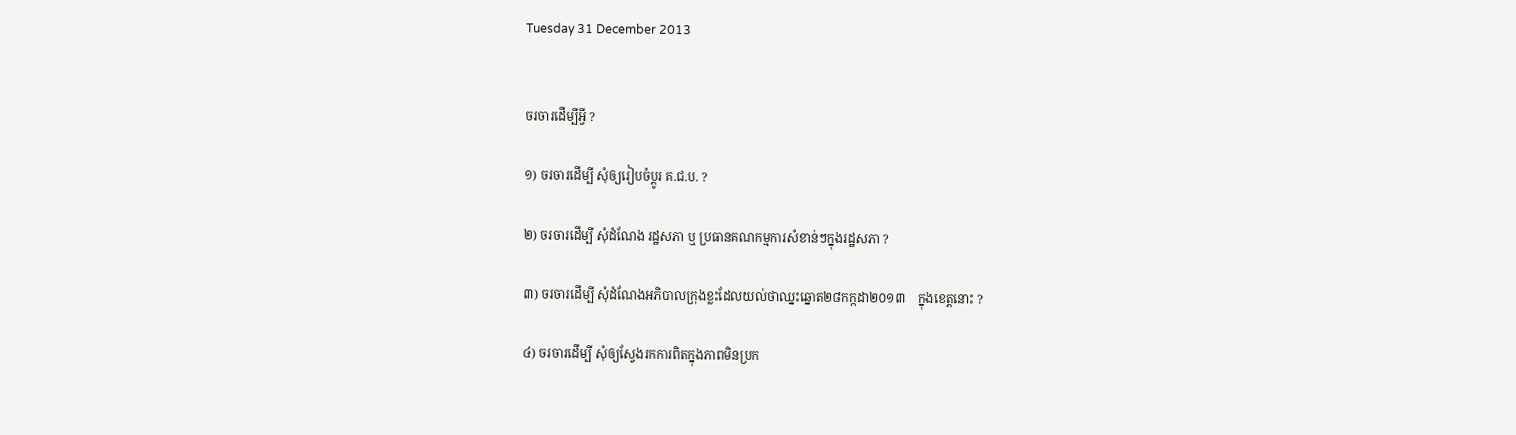Tuesday 31 December 2013


ចរចារដើម្បីអ្វី ?

១) ចរចារដើម្បី សុំឲ្យរៀបចំប្តូរ គ.ជ.ប. ?

២) ចរចារដើម្បី សុំដំណែង រដ្ឋសភា ឬ ប្រធានគណកម្មការសំខាន់ៗក្នុងរដ្ឋសភា ?

៣) ចរចារដើម្បី សុំដំណែងអភិបាលក្រុងខ្លះដែលយល់ថាឈ្នះឆ្នោត២៨កក្កដា២០១៣    ក្នុងខេត្តនោះ ?

៤) ចរចារដើម្បី សុំឲ្យស្វែងរកការពិតក្នុងភាពមិនប្រក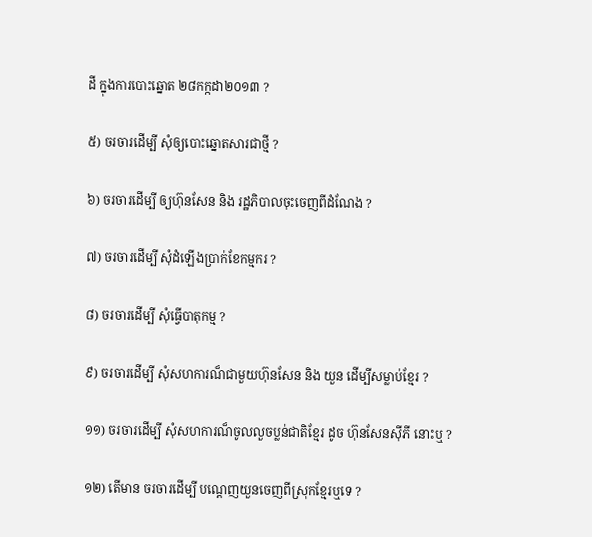ដី ក្នុងការបោះឆ្នោត ២៨កក្កដា២០១៣ ?

៥) ចរចារដើម្បី សុំឲ្យបោះឆ្នោតសារជាថ្មី ?

៦) ចរចារដើម្បី ឲ្យហ៊ុនសែន និង រដ្ឋភិបាលចុះចេញពីដំណែង ?

៧) ចរចារដើម្បី សុំដំឡើងប្រាក់ខែកម្មករ ?

៨) ចរចារដើម្បី សុំធ្វើបាតុកម្ម ?

៩) ចរចារដើម្បី សុំសហការណ៏ជាមួយហ៊ុនសែន និង យួន ដើម្បីសម្លាប់ខ្មែរ ?

១១) ចរចារដើម្បី សុំសហការណ៏ចូលលួចប្លន់ជាតិខ្មែរ ដូច ហ៊ុនសែនស៊ីភី នោះឬ ?

១២) តើមាន ចរចារដើម្បី បណ្តេញយួនចេញពីស្រុកខ្មែរឬទេ ?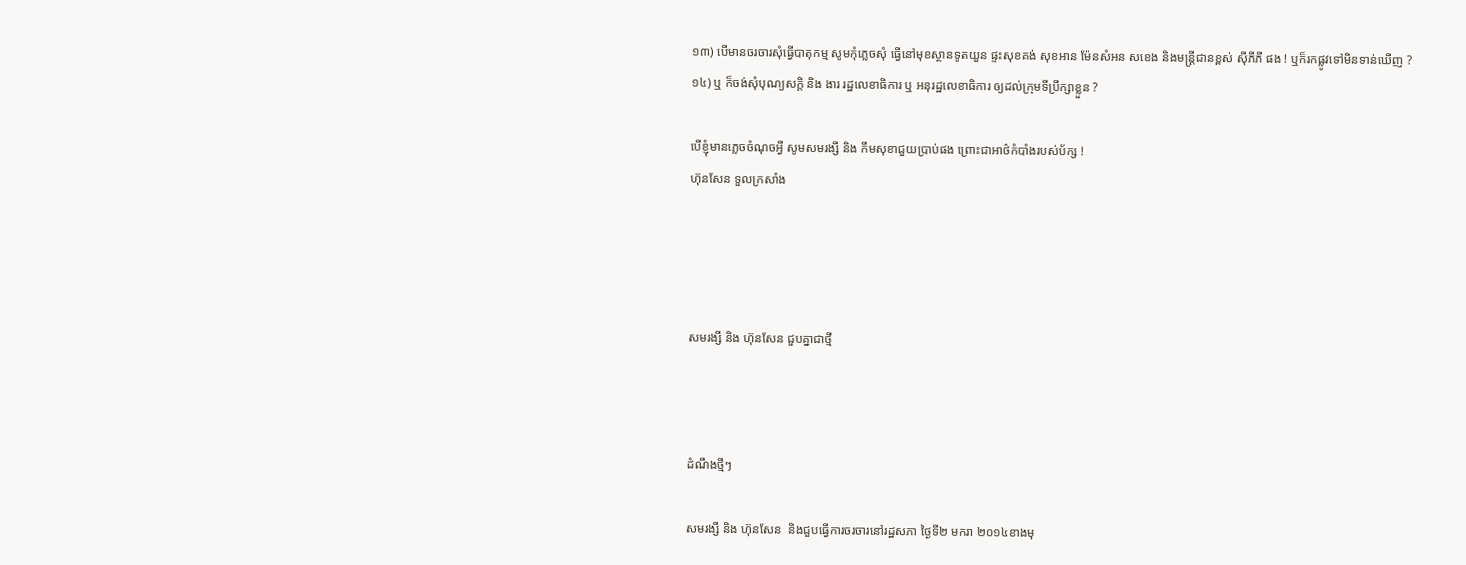១៣) បើមានចរចារសុំធ្វើបាតុកម្ម សូមកុំភ្លេចសុំ ធ្វើនៅមុខស្ថានទូតយួន ផ្ទះសុខគង់ សុខអាន ម៉ែនសំអន សខេង និងមន្ត្រីជានខ្ពស់ ស៊ីភីភី ផង ! ឬក៏រកផ្លូវទៅមិនទាន់ឃើញ ?
១៤) ឬ ក៏ចង់សុំបុណ្យសក្តិ និង ងារ រដ្ឋលេខាធិការ ឬ អនុរដ្ឋលេខាធិការ ឲ្យដល់ក្រុមទីប្រឹក្សាខ្លួន ?

បើខ្ញុំមានភ្លេចចំណុចអ្វី សូមសមរង្សី និង កឹមសុខាជួយប្រាប់ផង ព្រោះជាអាថ៌កំបាំងរបស់ប័ក្ស !
ហ៊ុនសែន ទួលក្រសាំង




សមរង្សី និង ហ៊ុនសែន ជួបគ្នាជាថ្មី



ដំណឹងថ្មីៗ

សមរង្សី និង ហ៊ុនសែន  និងជួបធ្វើការចរចារនៅរដ្ឋសភា ថ្ងៃទី២ មករា ២០១៤ខាងមុ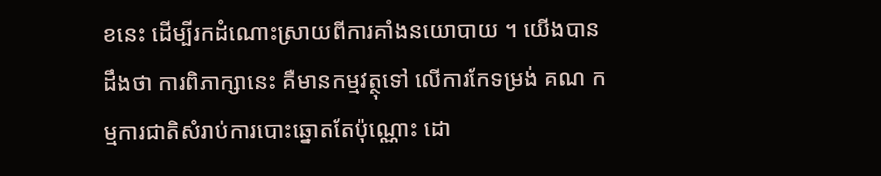ខនេះ ដើម្បីរកដំណោះស្រាយពីការគាំងនយោបាយ ។ យើងបានដឹងថា ការពិភាក្សានេះ គឺមានកម្មវត្ថុទៅ លើការកែទម្រង់ គណ កម្មការជាតិសំរាប់ការបោះឆ្នោតតែប៉ុណ្ណោះ ដោ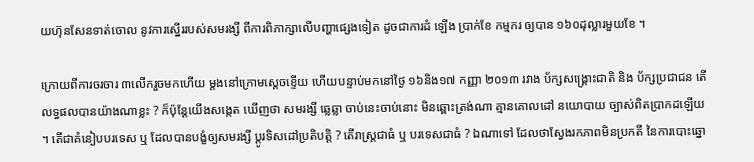យហ៊ុនសែនទាត់ចោល នូវការស្នើររបស់សមរង្សី ពីការពិភាក្សាលើបញ្ហាផ្សេងទៀត ដូចជាការដំ ឡើង ប្រាក់ខែ កម្មករ ឲ្យបាន ១៦០ដុល្លារមួយខែ ។

ក្រោយពីការចរចារ ៣លើករួចមកហើយ ម្តងនៅក្រោមស្តេចខ្ទើយ ហើយបន្ទាប់មកនៅថ្ងៃ ១៦និង១៧ កញ្ញា ២០១៣ រវាង ប័ក្សសង្គ្រោះជាតិ និង ប័ក្សប្រជាជន តើលទ្ធផលបានយ៉ាងណាខ្លះ ? ក៏ប៉ុន្តែយើងសង្កេត ឃើញថា សមរង្សី ឆ្លេឆ្លា ចាប់នេះចាប់នោះ មិនឆ្ពោះត្រង់ណា គ្មានគោលដៅ នយោបាយ ច្បាស់ពិតប្រាកដឡើយ ។ តើជាគំនៀបបរទេស ឬ ដែលបានបង្ខំឲ្យសមរង្សី ប្តូរទិសដៅប្រតិបត្តិ ? តើរាស្ត្រជាធំ ឬ បរទេសជាធំ ? ឯណាទៅ ដែលថាស្វែងរកភាពមិនប្រកតី នៃការបោះឆ្នោ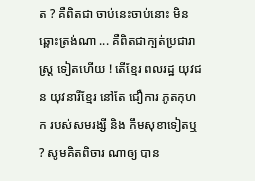ត ? គឺពិតជា ចាប់នេះចាប់នោះ មិនឆ្ពោះត្រង់ណា ... គឺពិតជាក្បត់ប្រជារាស្ត្រ ទៀតហើយ ! តើខ្មែរ ពលរដ្ឋ យុវជន យុវនារីខ្មែរ នៅតែ ជឿការ ភូតកុហក របស់សមរង្សី និង កឹមសុខាទៀតឬ ? សូមគិតពិចារ ណាឲ្យ បាន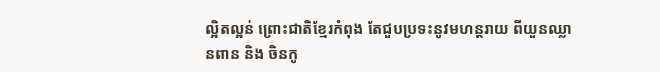ល្អិតល្អន់ ព្រោះជាតិខ្មែរកំពុង តែជួបប្រទះនូវមហន្តរាយ ពីយួនឈ្លានពាន និង ចិនកូ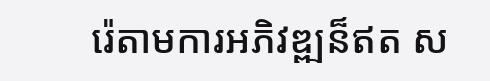រ៉េតាមការអភិវឌ្ឍន៏ឥត ស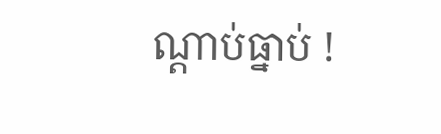ណ្តាប់ធ្នាប់ !